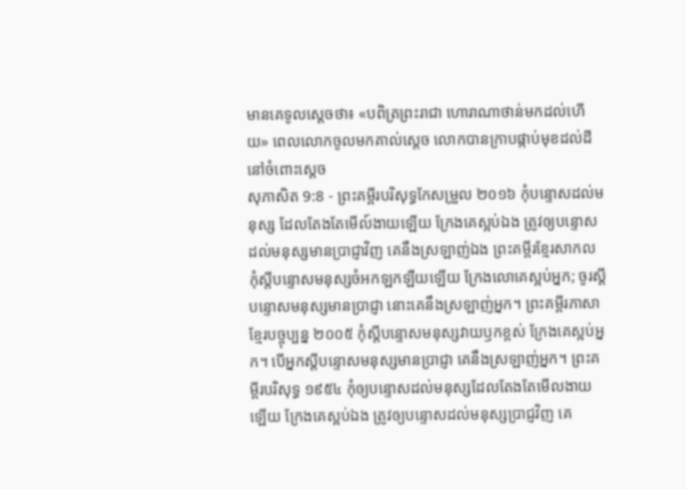មានគេទូលស្តេចថា៖ «បពិត្រព្រះរាជា ហោរាណាថាន់មកដល់ហើយ» ពេលលោកចូលមកគាល់ស្តេច លោកបានក្រាបផ្កាប់មុខដល់ដីនៅចំពោះស្ដេច
សុភាសិត 9:8 - ព្រះគម្ពីរបរិសុទ្ធកែសម្រួល ២០១៦ កុំបន្ទោសដល់មនុស្ស ដែលតែងតែមើល៍ងាយឡើយ ក្រែងគេស្អប់ឯង ត្រូវឲ្យបន្ទោសដល់មនុស្សមានប្រាជ្ញាវិញ គេនឹងស្រឡាញ់ឯង ព្រះគម្ពីរខ្មែរសាកល កុំស្ដីបន្ទោសមនុស្សចំអកឡកឡឺយឡើយ ក្រែងលោគេស្អប់អ្នក; ចូរស្ដីបន្ទោសមនុស្សមានប្រាជ្ញា នោះគេនឹងស្រឡាញ់អ្នក។ ព្រះគម្ពីរភាសាខ្មែរបច្ចុប្បន្ន ២០០៥ កុំស្ដីបន្ទោសមនុស្សវាយឫកខ្ពស់ ក្រែងគេស្អប់អ្នក។ បើអ្នកស្ដីបន្ទោសមនុស្សមានប្រាជ្ញា គេនឹងស្រឡាញ់អ្នក។ ព្រះគម្ពីរបរិសុទ្ធ ១៩៥៤ កុំឲ្យបន្ទោសដល់មនុស្សដែលតែងតែមើលងាយឡើយ ក្រែងគេស្អប់ឯង ត្រូវឲ្យបន្ទោសដល់មនុស្សប្រាជ្ញវិញ គេ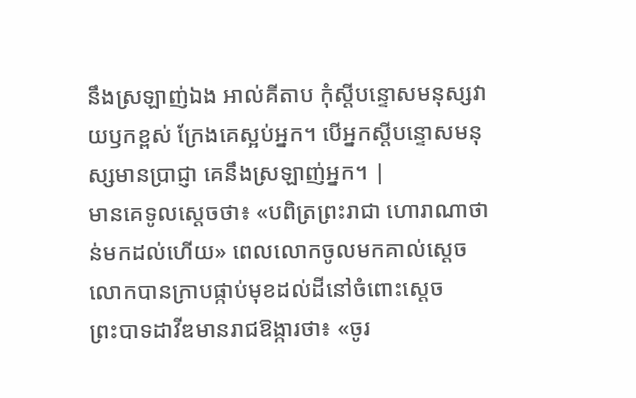នឹងស្រឡាញ់ឯង អាល់គីតាប កុំស្ដីបន្ទោសមនុស្សវាយឫកខ្ពស់ ក្រែងគេស្អប់អ្នក។ បើអ្នកស្ដីបន្ទោសមនុស្សមានប្រាជ្ញា គេនឹងស្រឡាញ់អ្នក។ |
មានគេទូលស្តេចថា៖ «បពិត្រព្រះរាជា ហោរាណាថាន់មកដល់ហើយ» ពេលលោកចូលមកគាល់ស្តេច លោកបានក្រាបផ្កាប់មុខដល់ដីនៅចំពោះស្ដេច
ព្រះបាទដាវីឌមានរាជឱង្ការថា៖ «ចូរ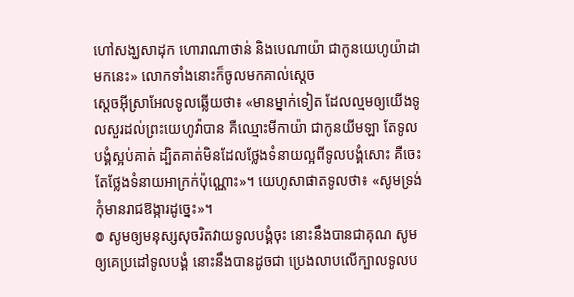ហៅសង្ឃសាដុក ហោរាណាថាន់ និងបេណាយ៉ា ជាកូនយេហូយ៉ាដាមកនេះ» លោកទាំងនោះក៏ចូលមកគាល់ស្តេច
ស្តេចអ៊ីស្រាអែលទូលឆ្លើយថា៖ «មានម្នាក់ទៀត ដែលល្មមឲ្យយើងទូលសួរដល់ព្រះយេហូវ៉ាបាន គឺឈ្មោះមីកាយ៉ា ជាកូនយីមឡា តែទូលបង្គំស្អប់គាត់ ដ្បិតគាត់មិនដែលថ្លែងទំនាយល្អពីទូលបង្គំសោះ គឺចេះតែថ្លែងទំនាយអាក្រក់ប៉ុណ្ណោះ»។ យេហូសាផាតទូលថា៖ «សូមទ្រង់កុំមានរាជឱង្ការដូច្នេះ»។
៙ សូមឲ្យមនុស្សសុចរិតវាយទូលបង្គំចុះ នោះនឹងបានជាគុណ សូមឲ្យគេប្រដៅទូលបង្គំ នោះនឹងបានដូចជា ប្រេងលាបលើក្បាលទូលប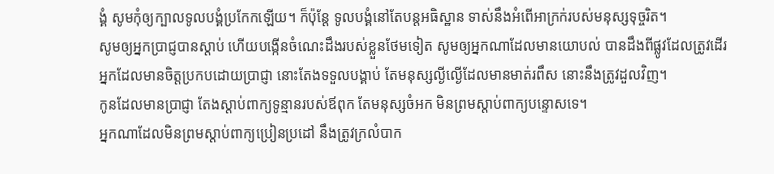ង្គំ សូមកុំឲ្យក្បាលទូលបង្គំប្រកែកឡើយ។ ក៏ប៉ុន្តែ ទូលបង្គំនៅតែបន្ដអធិស្ឋាន ទាស់នឹងអំពើអាក្រក់របស់មនុស្សទុច្ចរិត។
សូមឲ្យអ្នកប្រាជ្ញបានស្តាប់ ហើយបង្កើនចំណេះដឹងរបស់ខ្លួនថែមទៀត សូមឲ្យអ្នកណាដែលមានយោបល់ បានដឹងពីផ្លូវដែលត្រូវដើរ
អ្នកដែលមានចិត្តប្រកបដោយប្រាជ្ញា នោះតែងទទួលបង្គាប់ តែមនុស្សល្ងីល្ងើដែលមានមាត់រពឹស នោះនឹងត្រូវដួលវិញ។
កូនដែលមានប្រាជ្ញា តែងស្តាប់ពាក្យទូន្មានរបស់ឪពុក តែមនុស្សចំអក មិនព្រមស្តាប់ពាក្យបន្ទោសទេ។
អ្នកណាដែលមិនព្រមស្តាប់ពាក្យប្រៀនប្រដៅ នឹងត្រូវក្រលំបាក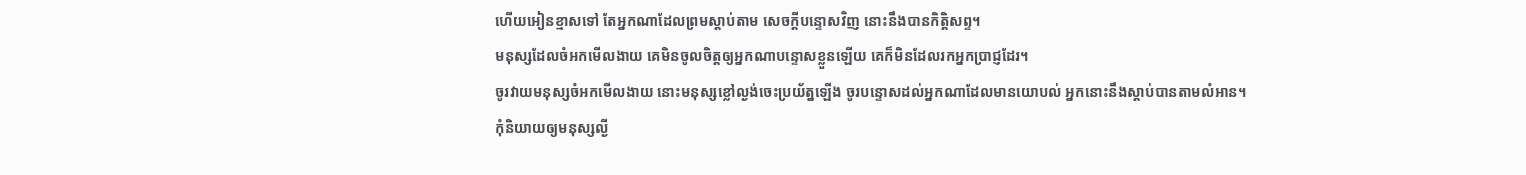ហើយអៀនខ្មាសទៅ តែអ្នកណាដែលព្រមស្តាប់តាម សេចក្ដីបន្ទោសវិញ នោះនឹងបានកិត្តិសព្ទ។
មនុស្សដែលចំអកមើលងាយ គេមិនចូលចិត្តឲ្យអ្នកណាបន្ទោសខ្លួនឡើយ គេក៏មិនដែលរកអ្នកប្រាជ្ញដែរ។
ចូរវាយមនុស្សចំអកមើលងាយ នោះមនុស្សខ្លៅល្ងង់ចេះប្រយ័ត្នឡើង ចូរបន្ទោសដល់អ្នកណាដែលមានយោបល់ អ្នកនោះនឹងស្តាប់បានតាមលំអាន។
កុំនិយាយឲ្យមនុស្សល្ងី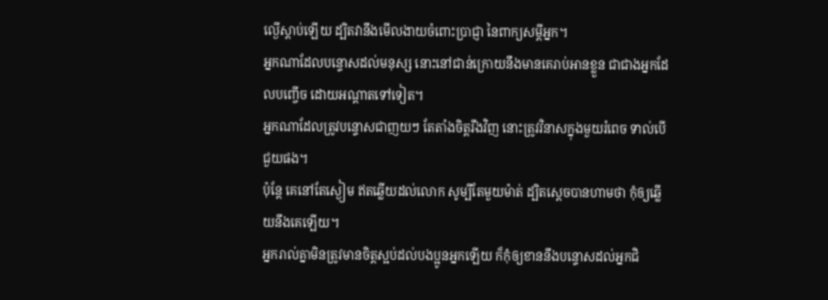ល្ងើស្តាប់ឡើយ ដ្បិតវានឹងមើលងាយចំពោះប្រាជ្ញា នៃពាក្យសម្ដីអ្នក។
អ្នកណាដែលបន្ទោសដល់មនុស្ស នោះនៅជាន់ក្រោយនឹងមានគេរាប់អានខ្លួន ជាជាងអ្នកដែលបញ្ចើច ដោយអណ្ដាតទៅទៀត។
អ្នកណាដែលត្រូវបន្ទោសជាញយៗ តែតាំងចិត្តរឹងវិញ នោះត្រូវវិនាសក្នុងមួយរំពេច ទាល់បើជួយផង។
ប៉ុន្តែ គេនៅតែស្ងៀម ឥតឆ្លើយដល់លោក សូម្បីតែមួយម៉ាត់ ដ្បិតស្ដេចបានហាមថា កុំឲ្យឆ្លើយនឹងគេឡើយ។
អ្នករាល់គ្នាមិនត្រូវមានចិត្តស្អប់ដល់បងប្អូនអ្នកឡើយ ក៏កុំឲ្យខាននឹងបន្ទោសដល់អ្នកជិ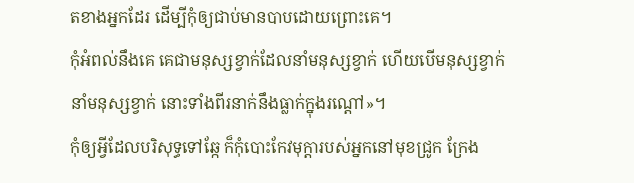តខាងអ្នកដែរ ដើម្បីកុំឲ្យជាប់មានបាបដោយព្រោះគេ។
កុំអំពល់នឹងគេ គេជាមនុស្សខ្វាក់ដែលនាំមនុស្សខ្វាក់ ហើយបើមនុស្សខ្វាក់នាំមនុស្សខ្វាក់ នោះទាំងពីរនាក់នឹងធ្លាក់ក្នុងរណ្តៅ»។
កុំឲ្យអ្វីដែលបរិសុទ្ធទៅឆ្កែ ក៏កុំបោះកែវមុក្តារបស់អ្នកនៅមុខជ្រូក ក្រែង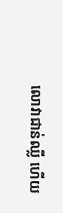លោវាជាន់ឈ្លី ហើយ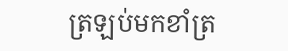ត្រឡប់មកខាំត្រ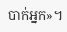បាក់អ្នក»។